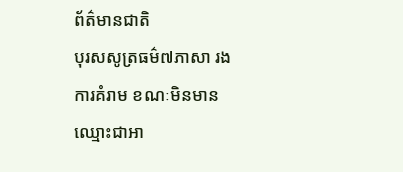ព័ត៌មានជាតិ
បុរសសូត្រធម៌៧ភាសា រងការគំរាម ខណៈមិនមានឈ្មោះជាអា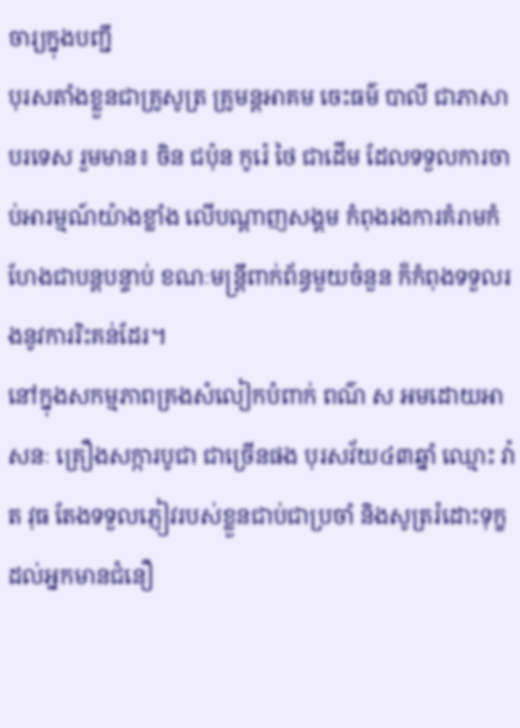ចារ្យក្នុងបញ្ជី
បុរសតាំងខ្លួនជាគ្រូសូត្រ គ្រូមន្តអាគម ចេះធម៌ បាលី ជាភាសាបរទេស រួមមាន៖ ចិន ជប៉ុន កូរ៉េ ថៃ ជាដើម ដែលទទួលការចាប់អារម្មណ៍យ៉ាងខ្លាំង លើបណ្ដាញសង្គម កំពុងរងការគំរាមកំហែងជាបន្តបន្ទាប់ ខណៈមន្ត្រីពាក់ព័ន្ធមួយចំនួន ក៏កំពុងទទួលរងនូវការរិះគន់ដែរ។
នៅក្នុងសកម្មភាពគ្រងសំលៀកបំពាក់ ពណ៌ ស អមដោយអាសនៈ គ្រឿងសក្ការបូជា ជាច្រើនផង បុរសវ័យ៤៣ឆ្នាំ ឈ្មោះ វ៉ាត វុធ តែងទទួលភ្ញៀវរបស់ខ្លួនជាប់ជាប្រចាំ និងសូត្ររំដោះទុក្ខដល់អ្នកមានជំនឿ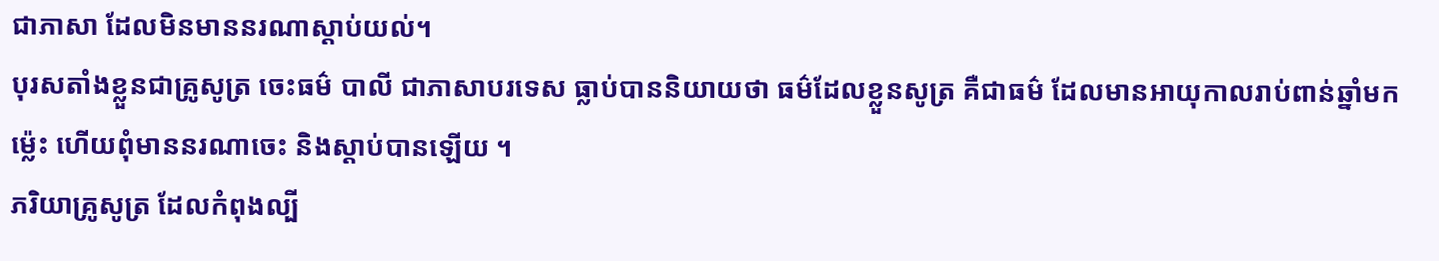ជាភាសា ដែលមិនមាននរណាស្ដាប់យល់។
បុរសតាំងខ្លួនជាគ្រូសូត្រ ចេះធម៌ បាលី ជាភាសាបរទេស ធ្លាប់បាននិយាយថា ធម៌ដែលខ្លួនសូត្រ គឺជាធម៌ ដែលមានអាយុកាលរាប់ពាន់ឆ្នាំមកម៉្លេះ ហើយពុំមាននរណាចេះ និងស្ដាប់បានឡើយ ។
ភរិយាគ្រូសូត្រ ដែលកំពុងល្បី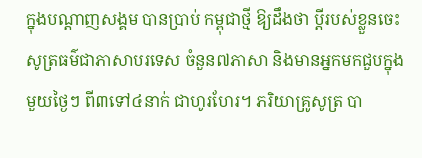ក្នុងបណ្ដាញសង្គម បានប្រាប់ កម្ពុជាថ្មី ឱ្យដឹងថា ប្ដីរបស់ខ្លួនចេះសូត្រធម៌ជាភាសាបរទេស ចំនួន៧ភាសា និងមានអ្នកមកជួបក្នុងមួយថ្ងៃៗ ពី៣ទៅ៤នាក់ ជាហូរហែរ។ ភរិយាគ្រូសូត្រ បា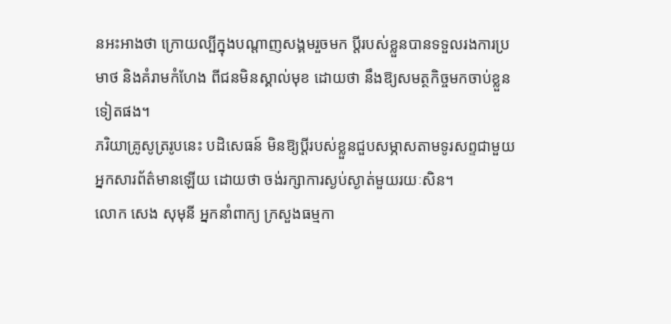នអះអាងថា ក្រោយល្បីក្នុងបណ្ដាញសង្គមរួចមក ប្ដីរបស់ខ្លួនបានទទួលរងការប្រមាថ និងគំរាមកំហែង ពីជនមិនស្គាល់មុខ ដោយថា នឹងឱ្យសមត្ថកិច្ចមកចាប់ខ្លួនទៀតផង។
ភរិយាគ្រូសូត្ររូបនេះ បដិសេធន៍ មិនឱ្យប្ដីរបស់ខ្លួនជួបសម្ភាសតាមទូរសព្ទជាមួយអ្នកសារព័ត៌មានឡើយ ដោយថា ចង់រក្សាការស្ងប់ស្ងាត់មួយរយៈសិន។
លោក សេង សុមុនី អ្នកនាំពាក្យ ក្រសួងធម្មកា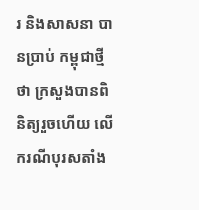រ និងសាសនា បានប្រាប់ កម្ពុជាថ្មី ថា ក្រសួងបានពិនិត្យរួចហើយ លើករណីបុរសតាំង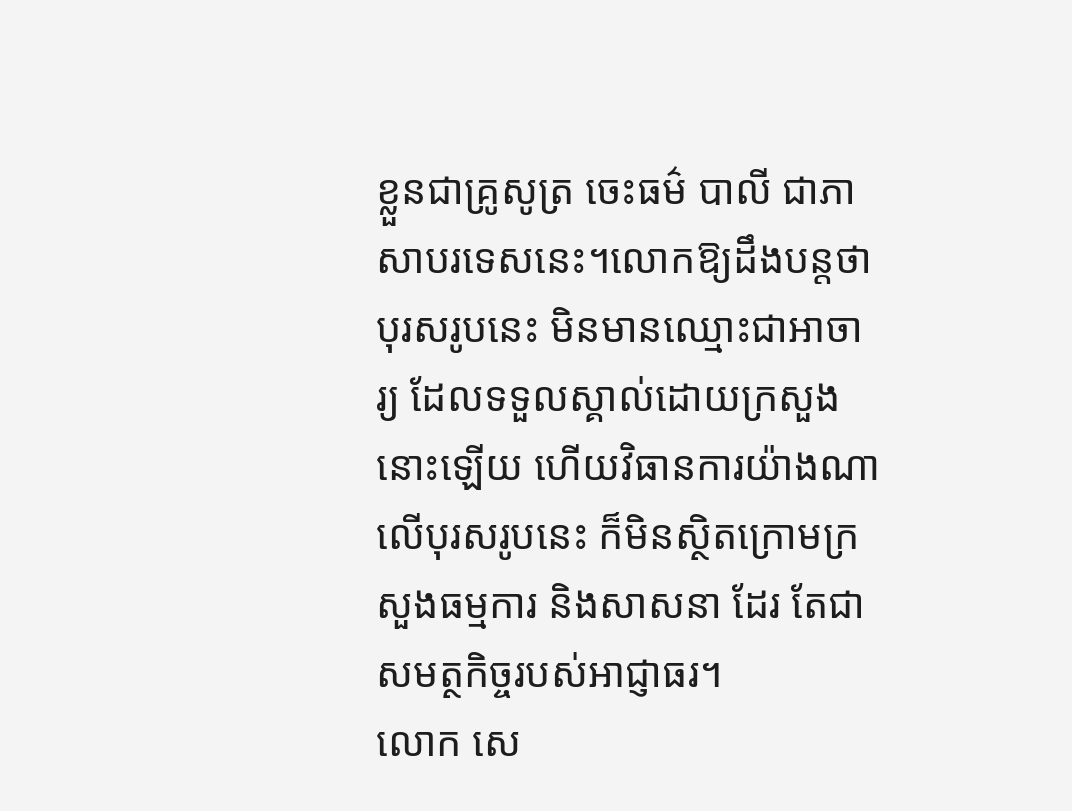ខ្លួនជាគ្រូសូត្រ ចេះធម៌ បាលី ជាភាសាបរទេសនេះ។លោកឱ្យដឹងបន្តថា បុរសរូបនេះ មិនមានឈ្មោះជាអាចារ្យ ដែលទទួលស្គាល់ដោយក្រសួង នោះឡើយ ហើយវិធានការយ៉ាងណាលើបុរសរូបនេះ ក៏មិនស្ថិតក្រោមក្រសួងធម្មការ និងសាសនា ដែរ តែជាសមត្ថកិច្ចរបស់អាជ្ញាធរ។
លោក សេ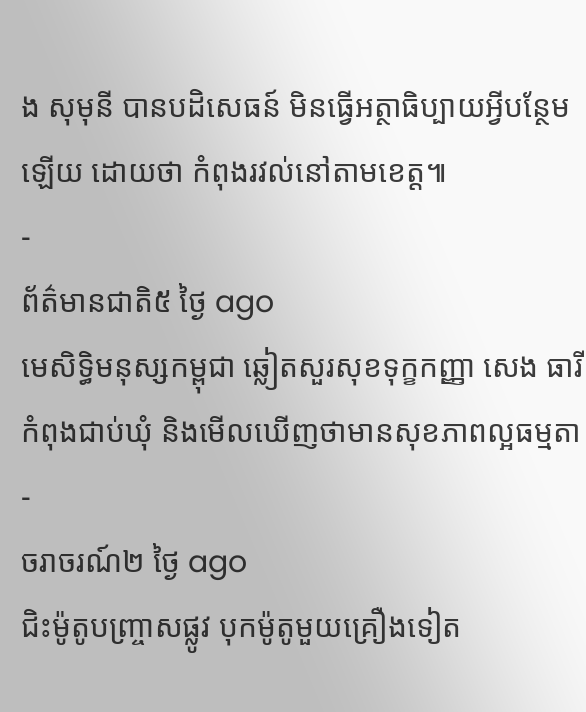ង សុមុនី បានបដិសេធន៍ មិនធ្វើអត្ថាធិប្បាយអ្វីបន្ថែមឡើយ ដោយថា កំពុងរវល់នៅតាមខេត្ត៕
-
ព័ត៌មានជាតិ៥ ថ្ងៃ ago
មេសិទ្ធិមនុស្សកម្ពុជា ឆ្លៀតសួរសុខទុក្ខកញ្ញា សេង ធារី កំពុងជាប់ឃុំ និងមើលឃើញថាមានសុខភាពល្អធម្មតា
-
ចរាចរណ៍២ ថ្ងៃ ago
ជិះម៉ូតូបញ្ច្រាសផ្លូវ បុកម៉ូតូមួយគ្រឿងទៀត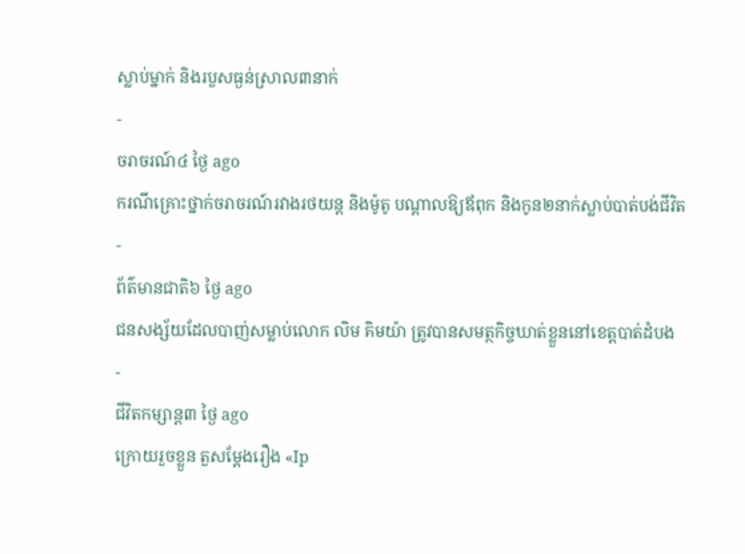ស្លាប់ម្នាក់ និងរបួសធ្ងន់ស្រាល៣នាក់
-
ចរាចរណ៍៤ ថ្ងៃ ago
ករណីគ្រោះថ្នាក់ចរាចរណ៍រវាងរថយន្ត និងម៉ូតូ បណ្ដាលឱ្យឪពុក និងកូន២នាក់ស្លាប់បាត់បង់ជីវិត
-
ព័ត៌មានជាតិ៦ ថ្ងៃ ago
ជនសង្ស័យដែលបាញ់សម្លាប់លោក លិម គិមយ៉ា ត្រូវបានសមត្ថកិច្ចឃាត់ខ្លួននៅខេត្តបាត់ដំបង
-
ជីវិតកម្សាន្ដ៣ ថ្ងៃ ago
ក្រោយរួចខ្លួន តួសម្ដែងរឿង «Ip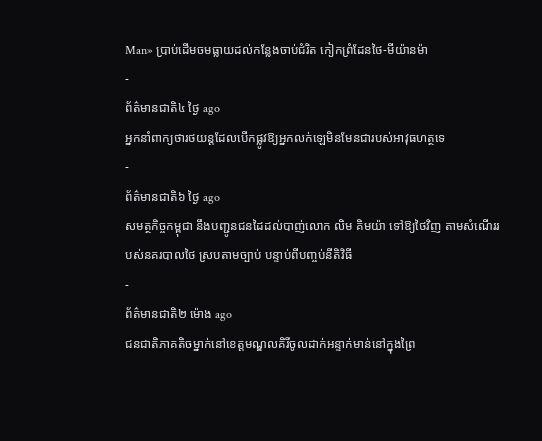Man» ប្រាប់ដើមចមធ្លាយដល់កន្លែងចាប់ជំរិត កៀកព្រំដែនថៃ-មីយ៉ានម៉ា
-
ព័ត៌មានជាតិ៤ ថ្ងៃ ago
អ្នកនាំពាក្យថារថយន្តដែលបើកផ្លូវឱ្យអ្នកលក់ឡេមិនមែនជារបស់អាវុធហត្ថទេ
-
ព័ត៌មានជាតិ៦ ថ្ងៃ ago
សមត្ថកិច្ចកម្ពុជា នឹងបញ្ជូនជនដៃដល់បាញ់លោក លិម គិមយ៉ា ទៅឱ្យថៃវិញ តាមសំណើររបស់នគរបាលថៃ ស្របតាមច្បាប់ បន្ទាប់ពីបញ្ចប់នីតិវិធី
-
ព័ត៌មានជាតិ២ ម៉ោង ago
ជនជាតិភាគតិចម្នាក់នៅខេត្តមណ្ឌលគិរីចូលដាក់អន្ទាក់មាន់នៅក្នុងព្រៃ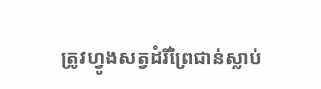ត្រូវហ្វូងសត្វដំរីព្រៃជាន់ស្លាប់